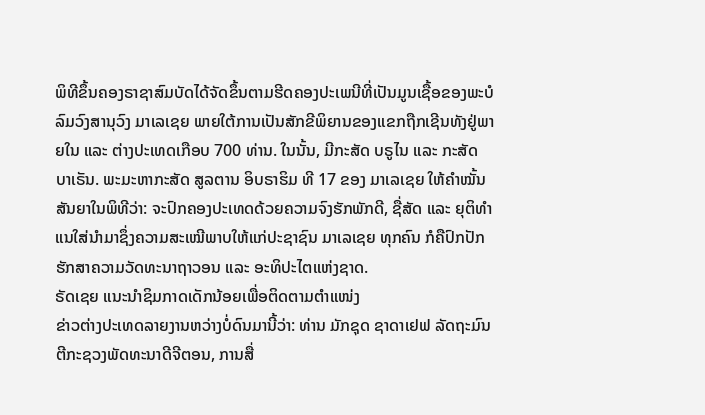ພິທີຂຶ້ນຄອງຣາຊາສົມບັດໄດ້ຈັດຂຶ້ນຕາມຮີດຄອງປະເພນີທີ່ເປັນມູນເຊື້ອຂອງພະບໍລົມວົງສານຸວົງ ມາເລເຊຍ ພາຍໃຕ້ການເປັນສັກຂີພິຍານຂອງແຂກຖືກເຊີນທັງຢູ່ພາຍໃນ ແລະ ຕ່າງປະເທດເກືອບ 700 ທ່ານ. ໃນນັ້ນ, ມີກະສັດ ບຣູໄນ ແລະ ກະສັດ ບາເຣັນ. ພະມະຫາກະສັດ ສູລຕານ ອິບຣາຮິມ ທີ 17 ຂອງ ມາເລເຊຍ ໃຫ້ຄຳໝັ້ນສັນຍາໃນພິທີວ່າ: ຈະປົກຄອງປະເທດດ້ວຍຄວາມຈົງຮັກພັກດີ, ຊື່ສັດ ແລະ ຍຸຕິທຳ ແນໃສ່ນໍາມາຊຶ່ງຄວາມສະເໝີພາບໃຫ້ແກ່ປະຊາຊົນ ມາເລເຊຍ ທຸກຄົນ ກໍຄືປົກປັກຮັກສາຄວາມວັດທະນາຖາວອນ ແລະ ອະທິປະໄຕແຫ່ງຊາດ.
ຣັດເຊຍ ແນະນຳຊິມກາດເດັກນ້ອຍເພື່ອຕິດຕາມຕຳແໜ່ງ
ຂ່າວຕ່າງປະເທດລາຍງານຫວ່າງບໍ່ດົນມານີ້ວ່າ: ທ່ານ ມັກຊຸດ ຊາດາເຢຟ ລັດຖະມົນຕີກະຊວງພັດທະນາດີຈີຕອນ, ການສື່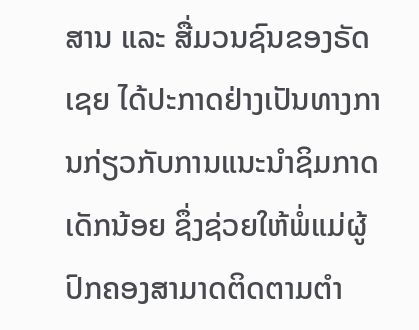ສານ ແລະ ສື່ມວນຊົນຂອງຣັດເຊຍ ໄດ້ປະກາດຢ່າງເປັນທາງການກ່ຽວກັບການແນະນຳຊິມກາດເດັກນ້ອຍ ຊຶ່ງຊ່ວຍໃຫ້ພໍ່ແມ່ຜູ້ປົກຄອງສາມາດຕິດຕາມຕຳ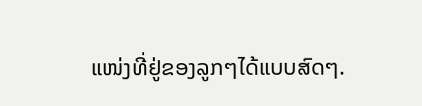ແໜ່ງທີ່ຢູ່ຂອງລູກໆໄດ້ແບບສົດໆ.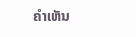ຄໍາເຫັນ